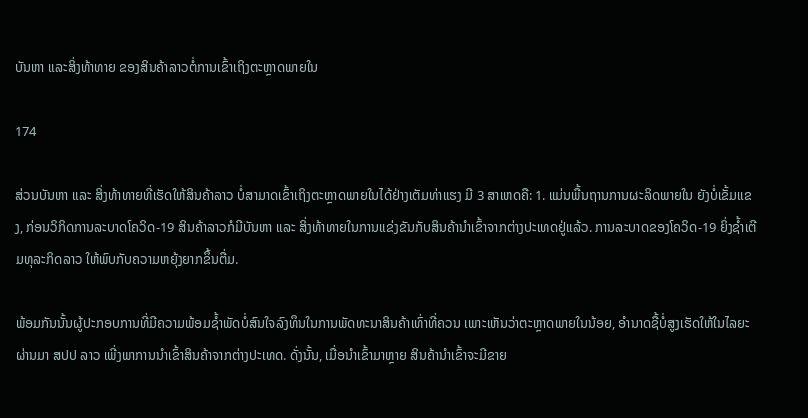ບັນຫາ ແລະສິ່ງທ້າທາຍ ຂອງສິນຄ້າລາວຕໍ່ການເຂົ້າເຖິງຕະຫຼາດພາຍໃນ

174

ສ່ວນບັນຫາ ແລະ ສິ່ງທ້າທາຍທີ່ເຮັດໃຫ້ສິນຄ້າລາວ ບໍ່ສາມາດເຂົ້າເຖິງຕະຫຼາດພາຍໃນໄດ້ຢ່າງເຕັມທ່າແຮງ ມີ 3 ສາເຫດຄື: 1. ແມ່ນພື້ນຖານການຜະລິດພາຍໃນ ຍັງບໍ່ເຂັ້ມແຂງ, ກ່ອນວິກິດການລະບາດໂຄວິດ-19 ສິນຄ້າລາວກໍມີບັນຫາ ແລະ ສິ່ງທ້າທາຍໃນການແຂ່ງຂັນກັບສິນຄ້ານໍາເຂົ້າຈາກຕ່າງປະເທດຢູ່ແລ້ວ. ການລະບາດຂອງໂຄວິດ-19 ຍິ່ງຊໍ້າເຕີມທຸລະກິດລາວ ໃຫ້ພົບກັບຄວາມຫຍຸ້ງຍາກຂຶ້ນຕື່ມ.

ພ້ອມກັນນັ້ນຜູ້ປະກອບການທີ່ມີຄວາມພ້ອມຊໍ້າພັດບໍ່ສົນໃຈລົງທຶນໃນການພັດທະນາສິນຄ້າເທົ່າທີ່ຄວນ ເພາະເຫັນວ່າຕະຫຼາດພາຍໃນນ້ອຍ, ອໍານາດຊື້ບໍ່ສູງເຮັດໃຫ້ໃນໄລຍະຜ່ານມາ ສປປ ລາວ ເພີ່ງພາການນໍາເຂົ້າສິນຄ້າຈາກຕ່າງປະເທດ. ດັ່ງນັ້ນ, ເມື່ອນຳເຂົ້າມາຫຼາຍ ສິນຄ້ານໍາເຂົ້າຈະມີຂາຍ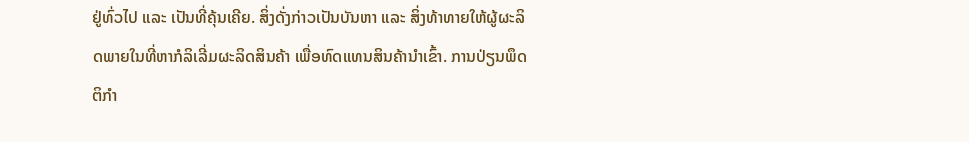ຢູ່ທົ່ວໄປ ແລະ ເປັນທີ່ຄຸ້ນເຄີຍ. ສິ່ງດັ່ງກ່າວເປັນບັນຫາ ແລະ ສິ່ງທ້າທາຍໃຫ້ຜູ້ຜະລິດພາຍໃນທີ່ຫາກໍລິເລີ່ມຜະລິດສິນຄ້າ ເພື່ອທົດແທນສິນຄ້ານໍາເຂົ້າ. ການປ່ຽນພຶດຕິກໍາ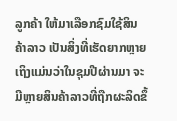ລູກຄ້າ ໃຫ້ມາເລືອກຊົມໃຊ້ສິນຄ້າລາວ ເປັນສິ່ງທີ່ເຮັດຍາກຫຼາຍ ເຖິງແມ່ນວ່າໃນຊຸມປີຜ່ານມາ ຈະມີຫຼາຍສິນຄ້າລາວທີ່ຖືກຜະລິດຂຶ້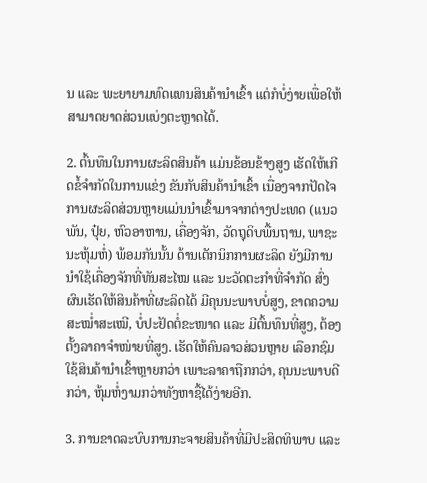ນ ແລະ ພະຍາຍາມທົດແທນສິນຄ້ານຳເຂົ້າ ແຕ່ກໍບໍ່ງ່າຍເພື່ອໃຫ້ສາມາດຍາດສ່ວນແບ່ງຕະຫຼາດໄດ້.

2. ຕົ້ນທຶນໃນການຜະລິດສິນຄ້າ ແມ່ນຂ້ອນຂ້າງສູງ ເຮັດໃຫ້ເກີດຂໍ້ຈໍາກັດໃນການແຂ່ງ ຂັນກັບສິນຄ້ານໍາເຂົ້າ ເນື່ອງຈາກປັດໄຈການຜະລິດສ່ວນຫຼາຍແມ່ນນຳເຂົ້າມາຈາກຕ່າງປະເທດ (ແນວພັນ, ປຸ໋ຍ, ຫົວອາຫານ, ເຄື່ອງຈັກ, ວັດຖຸດິບພື້ນຖານ, ພາຊະນະຫຸ້ມຫໍ່) ພ້ອມກັນນັ້ນ ດ້ານເຕັກນິກການຜະລິດ ຍັງມີການນໍາໃຊ້ເຄື່ອງຈັກທີ່ທັນສະໄໝ ແລະ ນະວັດຕະກໍາທີ່ຈຳກັດ ສົ່ງຜົນເຮັດໃຫ້ສິນຄ້າທີ່ຜະລິດໄດ້ ມີຄຸນນະພາບບໍ່ສູງ, ຂາດຄວາມສະໝໍ່າສະເໝີ, ບໍ່ປະຢັດຕໍ່ຂະໜາດ ແລະ ມີຕົ້ນທຶນທີ່ສູງ, ຕ້ອງຕັ້ງລາຄາຈໍາໜ່າຍທີ່ສູງ. ເຮັດໃຫ້ຄົນລາວສ່ວນຫຼາຍ ເລືອກຊົມໃຊ້ສິນຄ້ານໍາເຂົ້າຫຼາຍກວ່າ ເພາະລາຄາຖືກກວ່າ, ຄຸນນະພາບດີກວ່າ, ຫຸ້ມຫໍ່ງາມກວ່າທັງຫາຊື້ໄດ້ງ່າຍອີກ.

3. ການຂາດລະບົບການກະຈາຍສິນຄ້າທີ່ມີປະສິດທິພາບ ແລະ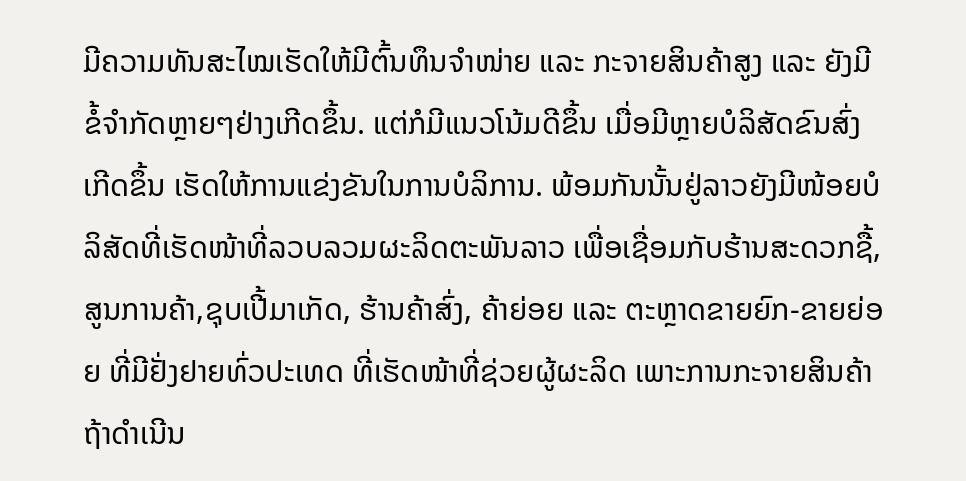ມີຄວາມທັນສະໄໝເຮັດໃຫ້ມີຕົ້ນທຶນຈຳໜ່າຍ ແລະ ກະຈາຍສິນຄ້າສູງ ແລະ ຍັງມີຂໍ້ຈຳກັດຫຼາຍໆຢ່າງເກີດຂຶ້ນ. ແຕ່ກໍມີແນວໂນ້ມດີຂຶ້ນ ເມື່ອມີຫຼາຍບໍລິສັດຂົນສົ່ງເກີດຂຶ້ນ ເຮັດໃຫ້ການແຂ່ງຂັນໃນການບໍລິການ. ພ້ອມກັນນັ້ນຢູ່ລາວຍັງມີໜ້ອຍບໍລິສັດທີ່ເຮັດໜ້າທີ່ລວບລວມຜະລິດຕະພັນລາວ ເພື່ອເຊື່ອມກັບຮ້ານສະດວກຊື້, ສູນການຄ້າ,ຊຸບເປີ້ມາເກັດ, ຮ້ານຄ້າສົ່ງ, ຄ້າຍ່ອຍ ແລະ ຕະຫຼາດຂາຍຍົກ-ຂາຍຍ່ອຍ ທີ່ມີຢັ່ງຢາຍທົ່ວປະເທດ ທີ່ເຮັດໜ້າທີ່ຊ່ວຍຜູ້ຜະລິດ ເພາະການກະຈາຍສິນຄ້າ ຖ້າດໍາເນີນ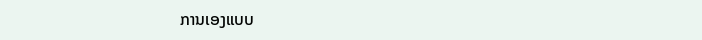ການເອງແບບ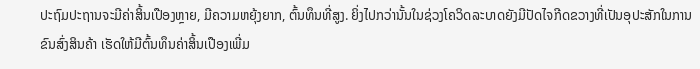ປະຖົມປະຖານຈະມີຄ່າສິ້ນເປືອງຫຼາຍ, ມີຄວາມຫຍຸ້ງຍາກ, ຕົ້ນທຶນທີ່ສູງ. ຍິ່ງໄປກວ່ານັ້ນໃນຊ່ວງໂຄວິດລະບາດຍັງມີປັດໄຈກີດຂວາງທີ່ເປັນອຸປະສັກໃນການຂົນສົ່ງສິນຄ້າ ເຮັດໃຫ້ມີຕົ້ນທຶນຄ່າສິ້ນເປືອງເພີ່ມ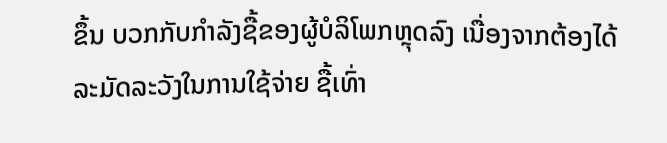ຂຶ້ນ ບວກກັບກໍາລັງຊື້ຂອງຜູ້ບໍລິໂພກຫຼຸດລົງ ເນື່ອງຈາກຕ້ອງໄດ້ລະມັດລະວັງໃນການໃຊ້ຈ່າຍ ຊື້ເທົ່າ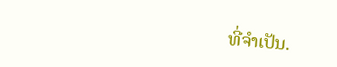ທີ່ຈໍາເປັນ.